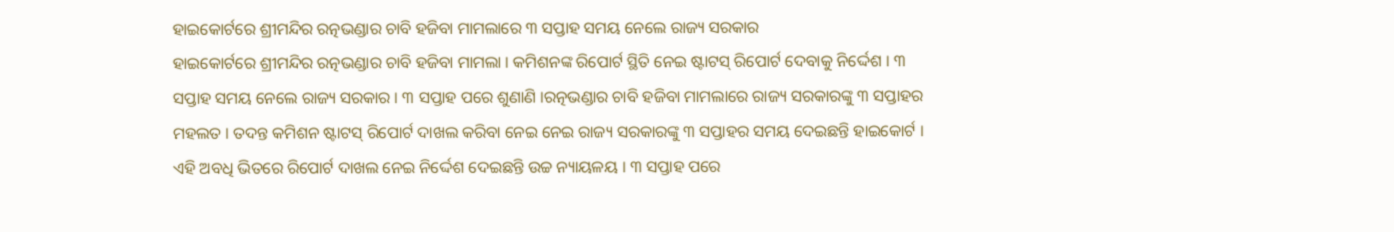ହାଇକୋର୍ଟରେ ଶ୍ରୀମନ୍ଦିର ରତ୍ନଭଣ୍ଡାର ଚାବି ହଜିବା ମାମଲାରେ ୩ ସପ୍ତାହ ସମୟ ନେଲେ ରାଜ୍ୟ ସରକାର
ହାଇକୋର୍ଟରେ ଶ୍ରୀମନ୍ଦିର ରତ୍ନଭଣ୍ଡାର ଚାବି ହଜିବା ମାମଲା । କମିଶନଙ୍କ ରିପୋର୍ଟ ସ୍ଥିତି ନେଇ ଷ୍ଟାଟସ୍ ରିପୋର୍ଟ ଦେବାକୁ ନିର୍ଦ୍ଦେଶ । ୩ ସପ୍ତାହ ସମୟ ନେଲେ ରାଜ୍ୟ ସରକାର । ୩ ସପ୍ତାହ ପରେ ଶୁଣାଣି ।ରତ୍ନଭଣ୍ଡାର ଚାବି ହଜିବା ମାମଲାରେ ରାଜ୍ୟ ସରକାରଙ୍କୁ ୩ ସପ୍ତାହର ମହଲତ । ତଦନ୍ତ କମିଶନ ଷ୍ଟାଟସ୍ ରିପୋର୍ଟ ଦାଖଲ କରିବା ନେଇ ନେଇ ରାଜ୍ୟ ସରକାରଙ୍କୁ ୩ ସପ୍ତାହର ସମୟ ଦେଇଛନ୍ତି ହାଇକୋର୍ଟ । ଏହି ଅବଧି ଭିତରେ ରିପୋର୍ଟ ଦାଖଲ ନେଇ ନିର୍ଦ୍ଦେଶ ଦେଇଛନ୍ତି ଉଚ୍ଚ ନ୍ୟାୟଳୟ । ୩ ସପ୍ତାହ ପରେ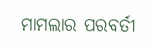ମାମଲାର ପରବର୍ତୀ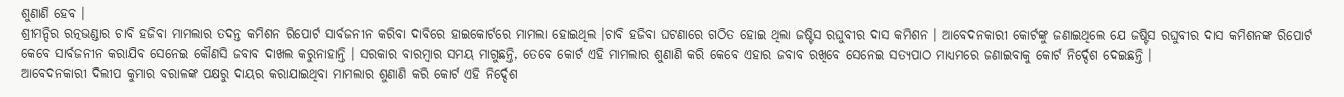ଶୁଣାଣି ହେବ ।
ଶ୍ରୀମନ୍ଦିର ରତ୍ନଭଣ୍ଡାର ଚାବି ହଜିବା ମାମଲାର ତଦନ୍ତ କମିଶନ ରିପୋର୍ଟ ସାର୍ବଜନୀନ କରିବା ଦାବିରେ ହାଇକୋର୍ଟରେ ମାମଲା ହୋଇଥିଲ ।ଚାବି ହଜିବା ଘଟଣାରେ ଗଠିତ ହୋଇ ଥିଲା ଜଷ୍ଟିସ ରଘୁବୀର ଦାସ କମିଶନ । ଆବେଦନକାରୀ କୋର୍ଟଙ୍କୁ ଜଣାଇଥିଲେ ଯେ ଜଷ୍ଟିସ ରଘୁବୀର ଦାସ କମିଶନଙ୍କ ରିପୋର୍ଟ କେବେ ସାର୍ବଜନୀନ କରାଯିବ ସେନେଇ କୌଣସି ଜବାବ ଦାଖଲ କରୁନାହାନ୍ତି । ସରକାର ବାରମ୍ବାର ସମୟ ମାଗୁଛନ୍ତି, ତେବେ କୋର୍ଟ ଏହି ମାମଲାର ଶୁଣାଣି କରି କେବେ ଏହାର ଜବାବ ରଖିବେ ସେନେଇ ସତ୍ୟପାଠ ମାଧ୍ୟମରେ ଜଣାଇବାକୁ କୋର୍ଟ ନିର୍ଦ୍ଦେଶ ଦେଇଛନ୍ତି ।
ଆବେଦନକାରୀ ଦିଲୀପ କୁମାର ବରାଳଙ୍କ ପକ୍ଷରୁ ଦାୟର କରାଯାଇଥିବା ମାମଲାର ଶୁଣାଣି କରି କୋର୍ଟ ଏହି ନିର୍ଦ୍ଦେଶ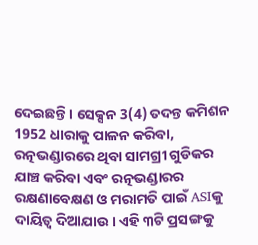ଦେଇଛନ୍ତି । ସେକ୍ସନ 3(4) ତଦନ୍ତ କମିଶନ 1952 ଧାରାକୁ ପାଳନ କରିବା, ରତ୍ନଭଣ୍ଡାରରେ ଥିବା ସାମଗ୍ରୀ ଗୁଡିକର ଯାଞ୍ଚ କରିବା ଏବଂ ରତ୍ନଭଣ୍ଡାରର ରକ୍ଷଣାବେକ୍ଷଣ ଓ ମରାମତି ପାଇଁ ASIକୁ ଦାୟିତ୍ୱ ଦିଆଯାଉ । ଏହି ୩ଟି ପ୍ରସଙ୍ଗକୁ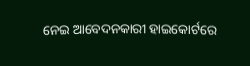ନେଇ ଆବେଦନକାରୀ ହାଇକୋର୍ଟରେ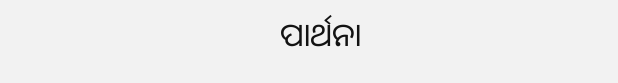ପାର୍ଥନା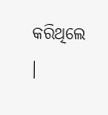କରିଥିଲେ ।